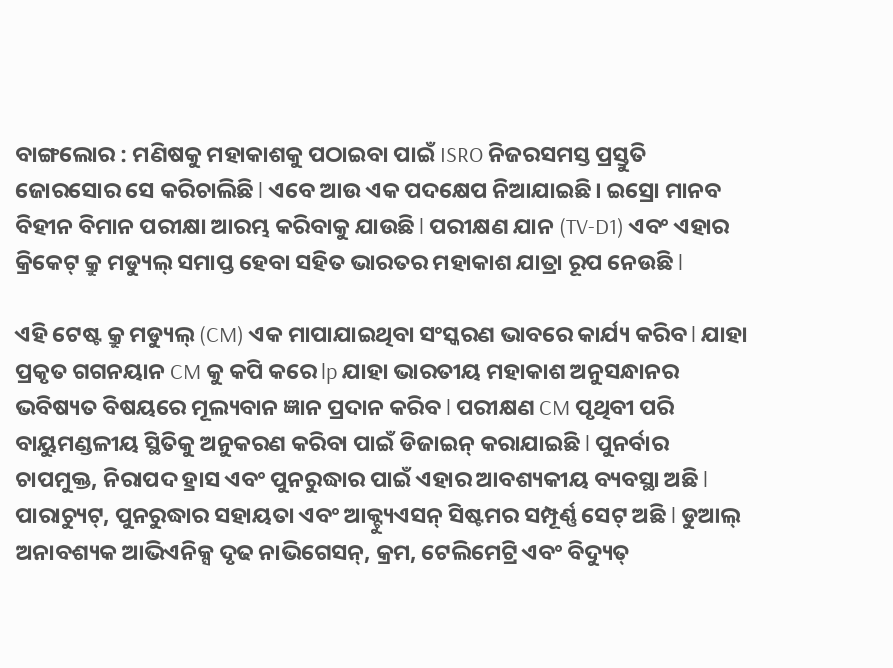ବାଙ୍ଗଲୋର : ମଣିଷକୁ ମହାକାଶକୁ ପଠାଇବା ପାଇଁ ISRO ନିଜରସମସ୍ତ ପ୍ରସ୍ତୁତି ଜୋରସୋର ସେ କରିଚାଲିଛି l ଏବେ ଆଉ ଏକ ପଦକ୍ଷେପ ନିଆଯାଇଛି। ଇସ୍ରୋ ମାନବ ବିହୀନ ବିମାନ ପରୀକ୍ଷା ଆରମ୍ଭ କରିବାକୁ ଯାଉଛି l ପରୀକ୍ଷଣ ଯାନ (TV-D1) ଏବଂ ଏହାର କ୍ରିକେଟ୍ କ୍ରୁ ମଡ୍ୟୁଲ୍ ସମାପ୍ତ ହେବା ସହିତ ଭାରତର ମହାକାଶ ଯାତ୍ରା ରୂପ ନେଉଛି l

ଏହି ଟେଷ୍ଟ କ୍ରୁ ମଡ୍ୟୁଲ୍ (CM) ଏକ ମାପାଯାଇଥିବା ସଂସ୍କରଣ ଭାବରେ କାର୍ଯ୍ୟ କରିବ l ଯାହା ପ୍ରକୃତ ଗଗନୟାନ CM କୁ କପି କରେ lp ଯାହା ଭାରତୀୟ ମହାକାଶ ଅନୁସନ୍ଧାନର ଭବିଷ୍ୟତ ବିଷୟରେ ମୂଲ୍ୟବାନ ଜ୍ଞାନ ପ୍ରଦାନ କରିବ l ପରୀକ୍ଷଣ CM ପୃଥିବୀ ପରି ବାୟୁମଣ୍ଡଳୀୟ ସ୍ଥିତିକୁ ଅନୁକରଣ କରିବା ପାଇଁ ଡିଜାଇନ୍ କରାଯାଇଛି l ପୁନର୍ବାର ଚାପମୁକ୍ତ, ନିରାପଦ ହ୍ରାସ ଏବଂ ପୁନରୁଦ୍ଧାର ପାଇଁ ଏହାର ଆବଶ୍ୟକୀୟ ବ୍ୟବସ୍ଥା ଅଛି l ପାରାଚ୍ୟୁଟ୍, ପୁନରୁଦ୍ଧାର ସହାୟତା ଏବଂ ଆକ୍ଟ୍ୟୁଏସନ୍ ସିଷ୍ଟମର ସମ୍ପୂର୍ଣ୍ଣ ସେଟ୍ ଅଛି l ଡୁଆଲ୍ ଅନାବଶ୍ୟକ ଆଭିଏନିକ୍ସ ଦୃଢ ନାଭିଗେସନ୍, କ୍ରମ, ଟେଲିମେଟ୍ରି ଏବଂ ବିଦ୍ୟୁତ୍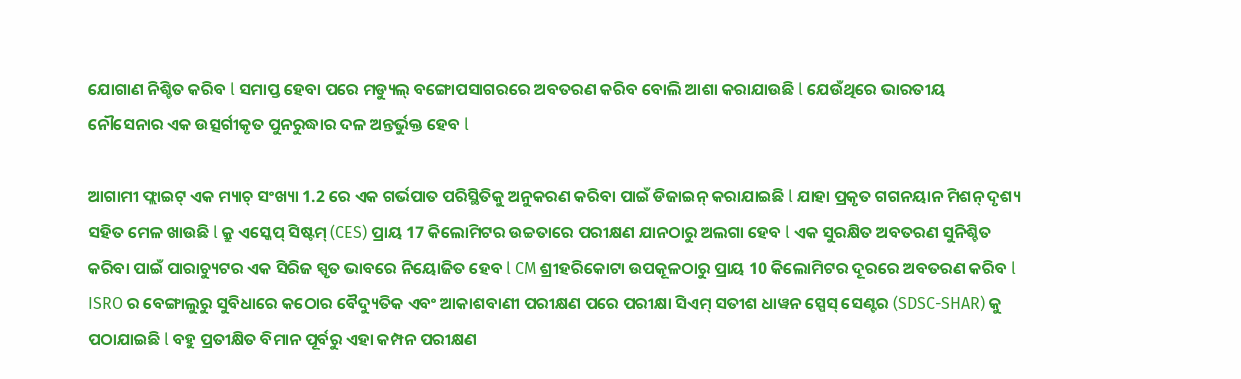ଯୋଗାଣ ନିଶ୍ଚିତ କରିବ l ସମାପ୍ତ ହେବା ପରେ ମଡ୍ୟୁଲ୍ ବଙ୍ଗୋପସାଗରରେ ଅବତରଣ କରିବ ବୋଲି ଆଶା କରାଯାଉଛି l ଯେଉଁଥିରେ ଭାରତୀୟ ନୌସେନାର ଏକ ଉତ୍ସର୍ଗୀକୃତ ପୁନରୁଦ୍ଧାର ଦଳ ଅନ୍ତର୍ଭୁକ୍ତ ହେବ l

ଆଗାମୀ ଫ୍ଲାଇଟ୍ ଏକ ମ୍ୟାଚ୍ ସଂଖ୍ୟା 1.2 ରେ ଏକ ଗର୍ଭପାତ ପରିସ୍ଥିତିକୁ ଅନୁକରଣ କରିବା ପାଇଁ ଡିଜାଇନ୍ କରାଯାଇଛି l ଯାହା ପ୍ରକୃତ ଗଗନୟାନ ମିଶନ୍ ଦୃଶ୍ୟ ସହିତ ମେଳ ଖାଉଛି l କ୍ରୁ ଏସ୍କେପ୍ ସିଷ୍ଟମ୍ (CES) ପ୍ରାୟ 17 କିଲୋମିଟର ଉଚ୍ଚତାରେ ପରୀକ୍ଷଣ ଯାନଠାରୁ ଅଲଗା ହେବ l ଏକ ସୁରକ୍ଷିତ ଅବତରଣ ସୁନିଶ୍ଚିତ କରିବା ପାଇଁ ପାରାଚ୍ୟୁଟର ଏକ ସିରିଜ ସ୍ପୃତ ଭାବରେ ନିୟୋଜିତ ହେବ l CM ଶ୍ରୀହରିକୋଟା ଉପକୂଳଠାରୁ ପ୍ରାୟ 10 କିଲୋମିଟର ଦୂରରେ ଅବତରଣ କରିବ l
ISRO ର ବେଙ୍ଗାଲୁରୁ ସୁବିଧାରେ କଠୋର ବୈଦ୍ୟୁତିକ ଏବଂ ଆକାଶବାଣୀ ପରୀକ୍ଷଣ ପରେ ପରୀକ୍ଷା ସିଏମ୍ ସତୀଶ ଧାୱନ ସ୍ପେସ୍ ସେଣ୍ଟର (SDSC-SHAR) କୁ ପଠାଯାଇଛି l ବହୁ ପ୍ରତୀକ୍ଷିତ ବିମାନ ପୂର୍ବରୁ ଏହା କମ୍ପନ ପରୀକ୍ଷଣ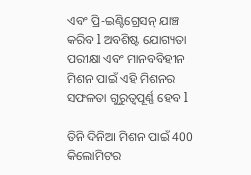ଏବଂ ପ୍ରି-ଇଣ୍ଟିଗ୍ରେସନ୍ ଯାଞ୍ଚ କରିବ l ଅବଶିଷ୍ଟ ଯୋଗ୍ୟତା ପରୀକ୍ଷା ଏବଂ ମାନବବିହୀନ ମିଶନ ପାଇଁ ଏହି ମିଶନର ସଫଳତା ଗୁରୁତ୍ୱପୂର୍ଣ୍ଣ ହେବ l

ତିନି ଦିନିଆ ମିଶନ ପାଇଁ 400 କିଲୋମିଟର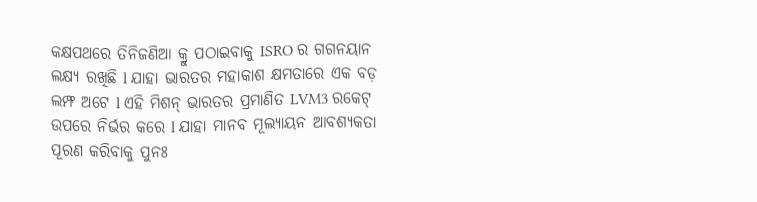କକ୍ଷପଥରେ ତିନିଜଣିଆ କ୍ରୁ ପଠାଇବାକୁ ISRO ର ଗଗନୟାନ ଲକ୍ଷ୍ୟ ରଖିଛି l ଯାହା ଭାରତର ମହାକାଶ କ୍ଷମତାରେ ଏକ ବଡ଼ ଲମ୍ଫ ଅଟେ l ଏହି ମିଶନ୍ ଭାରତର ପ୍ରମାଣିତ LVM3 ରକେଟ୍ ଉପରେ ନିର୍ଭର କରେ l ଯାହା ମାନବ ମୂଲ୍ୟାୟନ ଆବଶ୍ୟକତା ପୂରଣ କରିବାକୁ ପୁନଃ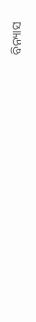ବିନ୍ୟାସ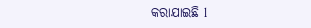କରାଯାଇଛି l